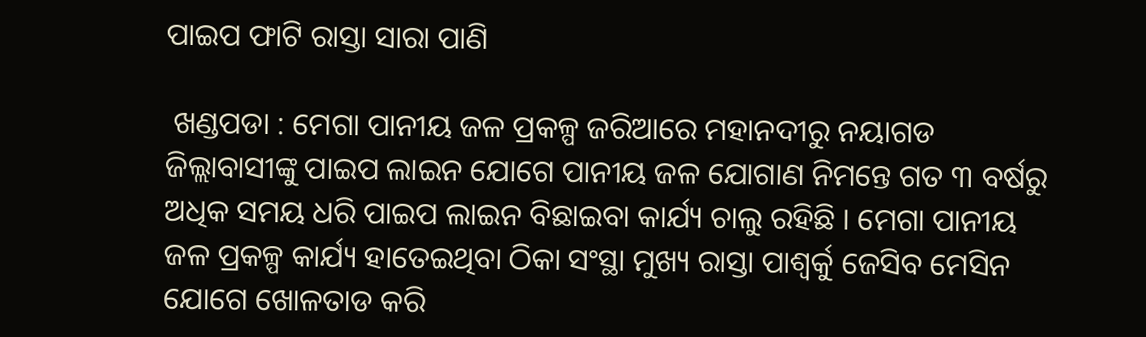ପାଇପ ଫାଟି ରାସ୍ତା ସାରା ପାଣି

 ଖଣ୍ଡପଡା : ମେଗା ପାନୀୟ ଜଳ ପ୍ରକଳ୍ପ ଜରିଆରେ ମହାନଦୀରୁ ନୟାଗଡ ଜିଲ୍ଲାବାସୀଙ୍କୁ ପାଇପ ଲାଇନ ଯୋଗେ ପାନୀୟ ଜଳ ଯୋଗାଣ ନିମନ୍ତେ ଗତ ୩ ବର୍ଷରୁ ଅଧିକ ସମୟ ଧରି ପାଇପ ଲାଇନ ବିଛାଇବା କାର୍ଯ୍ୟ ଚାଲୁ ରହିଛି । ମେଗା ପାନୀୟ ଜଳ ପ୍ରକଳ୍ପ କାର୍ଯ୍ୟ ହାତେଇଥିବା ଠିକା ସଂସ୍ଥା ମୁଖ୍ୟ ରାସ୍ତା ପାଶ୍ୱର୍କୁ ଜେସିବ ମେସିନ ଯୋଗେ ଖୋଳତାଡ କରି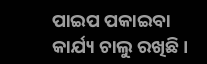ପାଇପ ପକାଇବା କାର୍ଯ୍ୟ ଚାଲୁ ରଖିଛି ।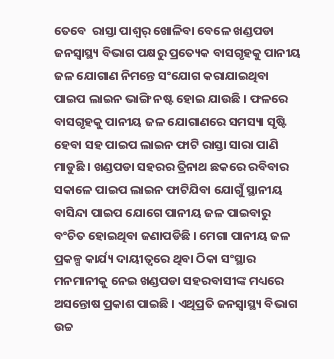ତେବେ  ରାସ୍ତା ପାଶ୍ୱର୍ ଖୋଳିବା ବେଳେ ଖଣ୍ଡପଡା ଜନସ୍ୱାସ୍ଥ୍ୟ ବିଭାଗ ପକ୍ଷରୁ ପ୍ରତ୍ୟେକ ବାସଗୃହକୁ ପାନୀୟ ଜଳ ଯୋଗାଣ ନିମନ୍ତେ ସଂଯୋଗ କରାଯାଇଥିବା ପାଇପ ଲାଇନ ଭାଙ୍ଗି ନଷ୍ଟ ହୋଇ ଯାଉଛି । ଫଳରେ ବାସଗୃହକୁ ପାନୀୟ ଜଳ ଯୋଗାଣରେ ସମସ୍ୟା ସୃଷ୍ଟି ହେବା ସହ ପାଇପ ଲାଇନ ଫାଟି ରାସ୍ତା ସାରା ପାଣି ମାଡୁଛି । ଖଣ୍ଡପଡା ସହରର ତ୍ରିନାଥ ଛକରେ ରବିବାର ସକାଳେ ପାଇପ ଲାଇନ ଫାଟିଯିବା ଯୋଗୁଁ ସ୍ଥାନୀୟ ବାସିନ୍ଦା ପାଇପ ଯୋଗେ ପାନୀୟ ଜଳ ପାଇବାରୁ ବଂଚିତ ହୋଇଥିବା ଜଣାପଡିଛି । ମେଗା ପାନୀୟ ଜଳ ପ୍ରକଳ୍ପ କାର୍ଯ୍ୟ ଦାୟୀତ୍ୱରେ ଥିବା ଠିକା ସଂସ୍ଥାର ମନମାନୀକୁ ନେଇ ଖଣ୍ଡପଡା ସହରବାସୀଙ୍କ ମଧ୍ୟରେ ଅସନ୍ତୋଷ ପ୍ରକାଶ ପାଇଛି । ଏଥିପ୍ରତି ଜନସ୍ୱାସ୍ଥ୍ୟ ବିଭାଗ ଉଚ୍ଚ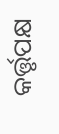କର୍ତ୍ତୃପକ୍ଷ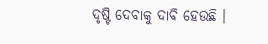ଦୃଷ୍ଟି ଦେବାକୁ ଦାବି ହେଉଛି ।